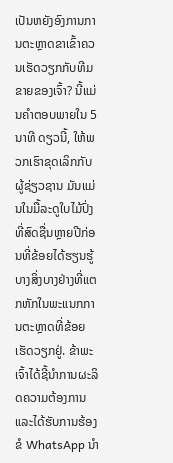ເປັນຫຍັງອົງການການຕະຫຼາດຂາເຂົ້າຄວນເຮັດວຽກກັບທີມຂາຍຂອງເຈົ້າ? ນີ້ແມ່ນຄຳຕອບພາຍໃນ 5 ນາທີ ດຽວນີ້, ໃຫ້ພວກເຮົາຂຸດເລິກກັບຜູ້ຊ່ຽວຊານ ມັນແມ່ນໃນມື້ລະດູໃບໄມ້ປົ່ງທີ່ສົດຊື່ນຫຼາຍປີກ່ອນທີ່ຂ້ອຍໄດ້ຮຽນຮູ້ບາງສິ່ງບາງຢ່າງທີ່ແຕກຫັກໃນພະແນກການຕະຫຼາດທີ່ຂ້ອຍເຮັດວຽກຢູ່. ຂ້າພະເຈົ້າໄດ້ຊີ້ນໍາການຜະລິດຄວາມຕ້ອງການແລະໄດ້ຮັບການຮ້ອງຂໍ WhatsApp ນໍາ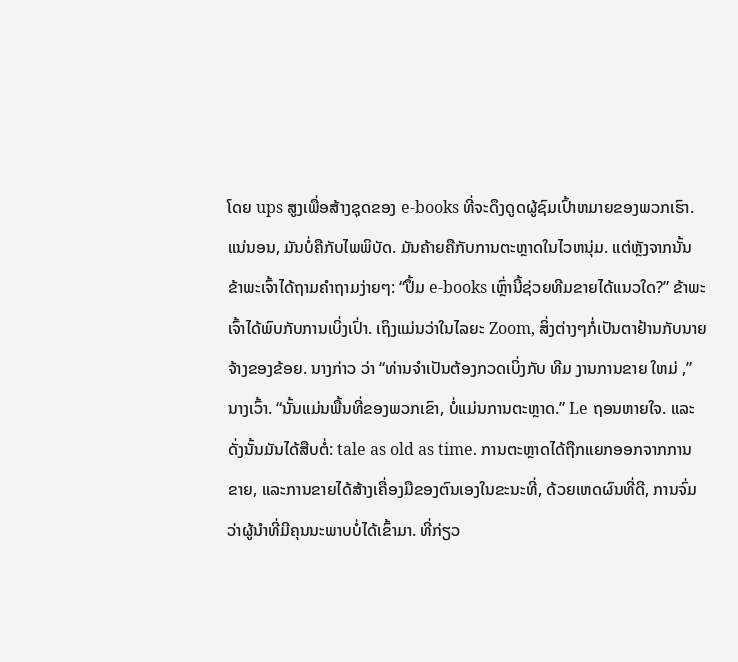ໂດຍ ups ສູງເພື່ອສ້າງຊຸດຂອງ e-books ທີ່ຈະດຶງດູດຜູ້ຊົມເປົ້າຫມາຍຂອງພວກເຮົາ. ແນ່ນອນ, ມັນບໍ່ຄືກັບໄພພິບັດ. ມັນຄ້າຍຄືກັບການຕະຫຼາດໃນໄວຫນຸ່ມ. ແຕ່ຫຼັງຈາກນັ້ນຂ້າພະເຈົ້າໄດ້ຖາມຄໍາຖາມງ່າຍໆ: “ປຶ້ມ e-books ເຫຼົ່ານີ້ຊ່ວຍທີມຂາຍໄດ້ແນວໃດ?” ຂ້າພະເຈົ້າໄດ້ພົບກັບການເບິ່ງເປົ່າ. ເຖິງແມ່ນວ່າໃນໄລຍະ Zoom, ສິ່ງຕ່າງໆກໍ່ເປັນຕາຢ້ານກັບນາຍຈ້າງຂອງຂ້ອຍ. ນາງກ່າວ ວ່າ “ທ່ານຈໍາເປັນຕ້ອງກວດເບິ່ງກັບ ທີມ ງານການຂາຍ ໃຫມ່ ,” ນາງເວົ້າ. “ນັ້ນແມ່ນພື້ນທີ່ຂອງພວກເຂົາ, ບໍ່ແມ່ນການຕະຫຼາດ.” Le ຖອນຫາຍໃຈ. ແລະດັ່ງນັ້ນມັນໄດ້ສືບຕໍ່: tale as old as time. ການຕະຫຼາດໄດ້ຖືກແຍກອອກຈາກການຂາຍ, ແລະການຂາຍໄດ້ສ້າງເຄື່ອງມືຂອງຕົນເອງໃນຂະນະທີ່, ດ້ວຍເຫດຜົນທີ່ດີ, ການຈົ່ມວ່າຜູ້ນໍາທີ່ມີຄຸນນະພາບບໍ່ໄດ້ເຂົ້າມາ. ທີ່ກ່ຽວ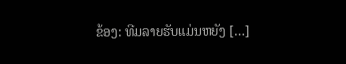ຂ້ອງ: ທີມລາຍຮັບແມ່ນຫຍັງ […]